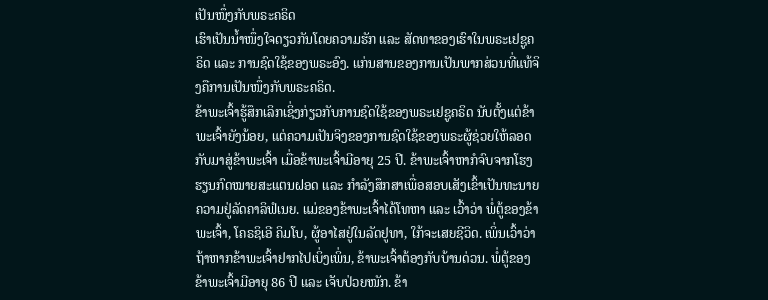ເປັນໜຶ່ງກັບພຣະຄຣິດ
ເຮົາເປັນນ້ຳໜຶ່ງໃຈດຽວກັນໂດຍຄວາມຮັກ ແລະ ສັດທາຂອງເຮົາໃນພຣະເຢຊູຄຣິດ ແລະ ການຊົດໃຊ້ຂອງພຣະອົງ. ແກ່ນສານຂອງການເປັນພາກສ່ວນທີ່ແທ້ຈິງຄືການເປັນໜຶ່ງກັບພຣະຄຣິດ.
ຂ້າພະເຈົ້າຮູ້ສຶກເລິກເຊິ່ງກ່ຽວກັບການຊົດໃຊ້ຂອງພຣະເຢຊູຄຣິດ ນັບຕັ້ງແຕ່ຂ້າພະເຈົ້າຍັງນ້ອຍ, ແຕ່ຄວາມເປັນຈິງຂອງການຊົດໃຊ້ຂອງພຣະຜູ້ຊ່ວຍໃຫ້ລອດກັບມາສູ່ຂ້າພະເຈົ້າ ເມື່ອຂ້າພະເຈົ້າມີອາຍຸ 25 ປີ. ຂ້າພະເຈົ້າຫາກໍຈົບຈາກໂຮງຮຽນກົດໝາຍສະແຕນຝອດ ແລະ ກຳລັງສຶກສາເພື່ອສອບເສັງເຂົ້າເປັນທະນາຍຄວາມຢູ່ລັດຄາລິຟໍເນຍ. ແມ່ຂອງຂ້າພະເຈົ້າໄດ້ໂທຫາ ແລະ ເວົ້າວ່າ ພໍ່ຕູ້ຂອງຂ້າພະເຈົ້າ, ໂຄຣຊິເອີ ຄິມໂບ, ຜູ້ອາໄສຢູ່ໃນລັດຢູທາ, ໃກ້ຈະເສຍຊີວິດ. ເພິ່ນເວົ້າວ່າ ຖ້າຫາກຂ້າພະເຈົ້າຢາກໄປເບິ່ງເພິ່ນ, ຂ້າພະເຈົ້າຕ້ອງກັບບ້ານດ່ວນ. ພໍ່ຕູ້ຂອງຂ້າພະເຈົ້າມີອາຍຸ 86 ປີ ແລະ ເຈັບປ່ວຍໜັກ. ຂ້າ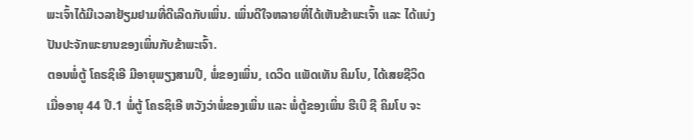ພະເຈົ້າໄດ້ມີເວລາຢ້ຽມຢາມທີ່ດີເລີດກັບເພິ່ນ. ເພິ່ນດີໃຈຫລາຍທີ່ໄດ້ເຫັນຂ້າພະເຈົ້າ ແລະ ໄດ້ແບ່ງປັນປະຈັກພະຍານຂອງເພິ່ນກັບຂ້າພະເຈົ້າ.
ຕອນພໍ່ຕູ້ ໂຄຣຊິເອີ ມີອາຍຸພຽງສາມປີ, ພໍ່ຂອງເພິ່ນ, ເດວິດ ແພັດເທັນ ຄິມໂບ, ໄດ້ເສຍຊີວິດເມື່ອອາຍຸ 44 ປີ.1 ພໍ່ຕູ້ ໂຄຣຊິເອີ ຫວັງວ່າພໍ່ຂອງເພິ່ນ ແລະ ພໍ່ຕູ້ຂອງເພິ່ນ ຮີເບີ ຊີ ຄິມໂບ ຈະ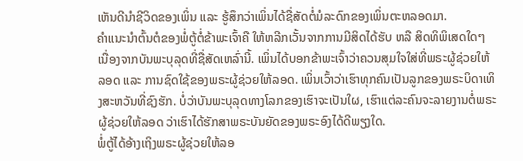ເຫັນດີນຳຊີວິດຂອງເພິ່ນ ແລະ ຮູ້ສຶກວ່າເພິ່ນໄດ້ຊື່ສັດຕໍ່ມໍລະດົກຂອງເພິ່ນຕະຫລອດມາ.
ຄຳແນະນຳຕົ້ນຕໍຂອງພໍ່ຕູ້ຕໍ່ຂ້າພະເຈົ້າຄື ໃຫ້ຫລີກເວັ້ນຈາກການມີສິດໄດ້ຮັບ ຫລື ສິດທິພິເສດໃດໆ ເນື່ອງຈາກບັນພະບຸລຸດທີ່ຊື່ສັດເຫລົ່ານີ້. ເພິ່ນໄດ້ບອກຂ້າພະເຈົ້າວ່າຄວນສຸມໃຈໃສ່ທີ່ພຣະຜູ້ຊ່ວຍໃຫ້ລອດ ແລະ ການຊົດໃຊ້ຂອງພຣະຜູ້ຊ່ວຍໃຫ້ລອດ. ເພິ່ນເວົ້າວ່າເຮົາທຸກຄົນເປັນລູກຂອງພຣະບິດາເທິງສະຫວັນທີ່ຊົງຮັກ. ບໍ່ວ່າບັນພະບຸລຸດທາງໂລກຂອງເຮົາຈະເປັນໃຜ, ເຮົາແຕ່ລະຄົນຈະລາຍງານຕໍ່ພຣະຜູ້ຊ່ວຍໃຫ້ລອດ ວ່າເຮົາໄດ້ຮັກສາພຣະບັນຍັດຂອງພຣະອົງໄດ້ດີພຽງໃດ.
ພໍ່ຕູ້ໄດ້ອ້າງເຖິງພຣະຜູ້ຊ່ວຍໃຫ້ລອ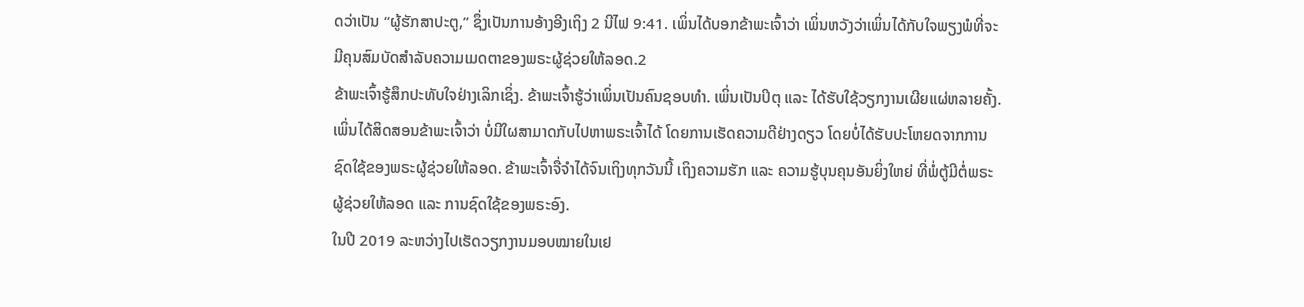ດວ່າເປັນ “ຜູ້ຮັກສາປະຕູ,” ຊຶ່ງເປັນການອ້າງອີງເຖິງ 2 ນີໄຟ 9:41. ເພິ່ນໄດ້ບອກຂ້າພະເຈົ້າວ່າ ເພິ່ນຫວັງວ່າເພິ່ນໄດ້ກັບໃຈພຽງພໍທີ່ຈະມີຄຸນສົມບັດສຳລັບຄວາມເມດຕາຂອງພຣະຜູ້ຊ່ວຍໃຫ້ລອດ.2
ຂ້າພະເຈົ້າຮູ້ສຶກປະທັບໃຈຢ່າງເລິກເຊິ່ງ. ຂ້າພະເຈົ້າຮູ້ວ່າເພິ່ນເປັນຄົນຊອບທຳ. ເພິ່ນເປັນປິຕຸ ແລະ ໄດ້ຮັບໃຊ້ວຽກງານເຜີຍແຜ່ຫລາຍຄັ້ງ. ເພິ່ນໄດ້ສິດສອນຂ້າພະເຈົ້າວ່າ ບໍ່ມີໃຜສາມາດກັບໄປຫາພຣະເຈົ້າໄດ້ ໂດຍການເຮັດຄວາມດີຢ່າງດຽວ ໂດຍບໍ່ໄດ້ຮັບປະໂຫຍດຈາກການຊົດໃຊ້ຂອງພຣະຜູ້ຊ່ວຍໃຫ້ລອດ. ຂ້າພະເຈົ້າຈື່ຈຳໄດ້ຈົນເຖິງທຸກວັນນີ້ ເຖິງຄວາມຮັກ ແລະ ຄວາມຮູ້ບຸນຄຸນອັນຍິ່ງໃຫຍ່ ທີ່ພໍ່ຕູ້ມີຕໍ່ພຣະຜູ້ຊ່ວຍໃຫ້ລອດ ແລະ ການຊົດໃຊ້ຂອງພຣະອົງ.
ໃນປີ 2019 ລະຫວ່າງໄປເຮັດວຽກງານມອບໝາຍໃນເຢ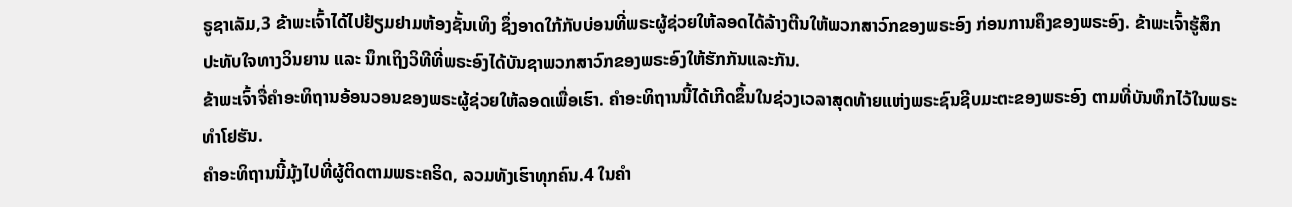ຣູຊາເລັມ,3 ຂ້າພະເຈົ້າໄດ້ໄປຢ້ຽມຢາມຫ້ອງຊັ້ນເທິງ ຊຶ່ງອາດໃກ້ກັບບ່ອນທີ່ພຣະຜູ້ຊ່ວຍໃຫ້ລອດໄດ້ລ້າງຕີນໃຫ້ພວກສາວົກຂອງພຣະອົງ ກ່ອນການຄຶງຂອງພຣະອົງ. ຂ້າພະເຈົ້າຮູ້ສຶກປະທັບໃຈທາງວິນຍານ ແລະ ນຶກເຖິງວິທີທີ່ພຣະອົງໄດ້ບັນຊາພວກສາວົກຂອງພຣະອົງໃຫ້ຮັກກັນແລະກັນ.
ຂ້າພະເຈົ້າຈື່ຄຳອະທິຖານອ້ອນວອນຂອງພຣະຜູ້ຊ່ວຍໃຫ້ລອດເພື່ອເຮົາ. ຄຳອະທິຖານນີ້ໄດ້ເກີດຂຶ້ນໃນຊ່ວງເວລາສຸດທ້າຍແຫ່ງພຣະຊົນຊີບມະຕະຂອງພຣະອົງ ຕາມທີ່ບັນທຶກໄວ້ໃນພຣະທຳໂຢຮັນ.
ຄຳອະທິຖານນີ້ມຸ້ງໄປທີ່ຜູ້ຕິດຕາມພຣະຄຣິດ, ລວມທັງເຮົາທຸກຄົນ.4 ໃນຄຳ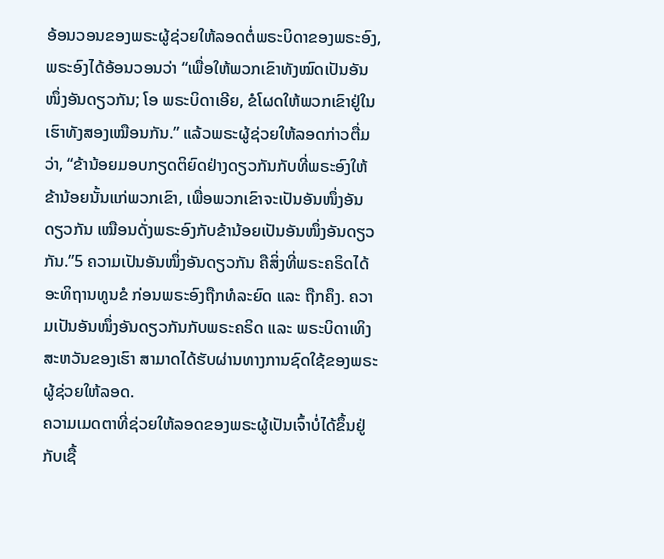ອ້ອນວອນຂອງພຣະຜູ້ຊ່ວຍໃຫ້ລອດຕໍ່ພຣະບິດາຂອງພຣະອົງ, ພຣະອົງໄດ້ອ້ອນວອນວ່າ “ເພື່ອໃຫ້ພວກເຂົາທັງໝົດເປັນອັນໜຶ່ງອັນດຽວກັນ; ໂອ ພຣະບິດາເອີຍ, ຂໍໂຜດໃຫ້ພວກເຂົາຢູ່ໃນເຮົາທັງສອງເໝືອນກັນ.” ແລ້ວພຣະຜູ້ຊ່ວຍໃຫ້ລອດກ່າວຕື່ມວ່າ, “ຂ້ານ້ອຍມອບກຽດຕິຍົດຢ່າງດຽວກັນກັບທີ່ພຣະອົງໃຫ້ຂ້ານ້ອຍນັ້ນແກ່ພວກເຂົາ, ເພື່ອພວກເຂົາຈະເປັນອັນໜຶ່ງອັນດຽວກັນ ເໝືອນດັ່ງພຣະອົງກັບຂ້ານ້ອຍເປັນອັນໜຶ່ງອັນດຽວກັນ.”5 ຄວາມເປັນອັນໜຶ່ງອັນດຽວກັນ ຄືສິ່ງທີ່ພຣະຄຣິດໄດ້ອະທິຖານທູນຂໍ ກ່ອນພຣະອົງຖືກທໍລະຍົດ ແລະ ຖືກຄຶງ. ຄວາມເປັນອັນໜຶ່ງອັນດຽວກັນກັບພຣະຄຣິດ ແລະ ພຣະບິດາເທິງສະຫວັນຂອງເຮົາ ສາມາດໄດ້ຮັບຜ່ານທາງການຊົດໃຊ້ຂອງພຣະຜູ້ຊ່ວຍໃຫ້ລອດ.
ຄວາມເມດຕາທີ່ຊ່ວຍໃຫ້ລອດຂອງພຣະຜູ້ເປັນເຈົ້າບໍ່ໄດ້ຂຶ້ນຢູ່ກັບເຊື້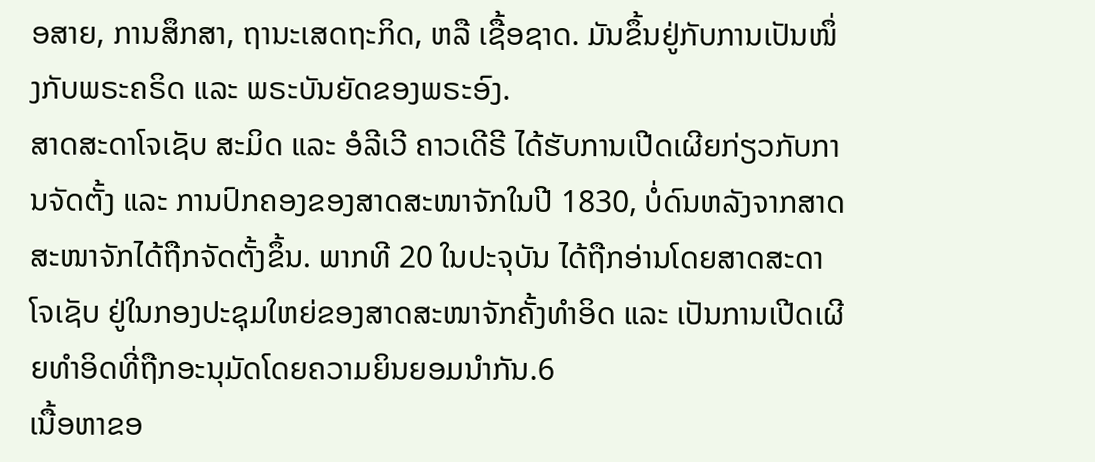ອສາຍ, ການສຶກສາ, ຖານະເສດຖະກິດ, ຫລື ເຊື້ອຊາດ. ມັນຂຶ້ນຢູ່ກັບການເປັນໜຶ່ງກັບພຣະຄຣິດ ແລະ ພຣະບັນຍັດຂອງພຣະອົງ.
ສາດສະດາໂຈເຊັບ ສະມິດ ແລະ ອໍລີເວີ ຄາວເດີຣີ ໄດ້ຮັບການເປີດເຜີຍກ່ຽວກັບການຈັດຕັ້ງ ແລະ ການປົກຄອງຂອງສາດສະໜາຈັກໃນປີ 1830, ບໍ່ດົນຫລັງຈາກສາດສະໜາຈັກໄດ້ຖືກຈັດຕັ້ງຂຶ້ນ. ພາກທີ 20 ໃນປະຈຸບັນ ໄດ້ຖືກອ່ານໂດຍສາດສະດາໂຈເຊັບ ຢູ່ໃນກອງປະຊຸມໃຫຍ່ຂອງສາດສະໜາຈັກຄັ້ງທຳອິດ ແລະ ເປັນການເປີດເຜີຍທຳອິດທີ່ຖືກອະນຸມັດໂດຍຄວາມຍິນຍອມນຳກັນ.6
ເນື້ອຫາຂອ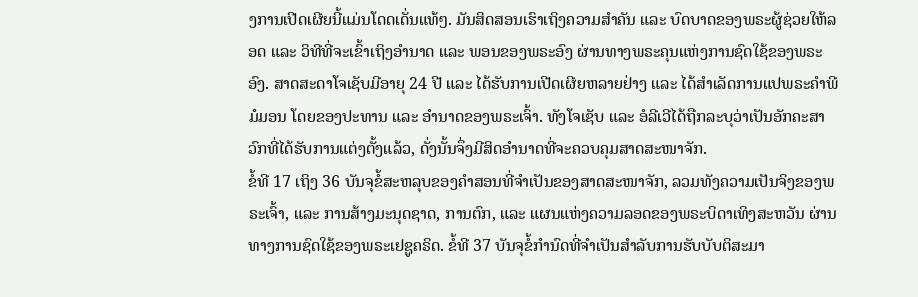ງການເປີດເຜີຍນີ້ແມ່ນໂດດເດັ່ນແທ້ໆ. ມັນສິດສອນເຮົາເຖິງຄວາມສຳຄັນ ແລະ ບົດບາດຂອງພຣະຜູ້ຊ່ວຍໃຫ້ລອດ ແລະ ວິທີທີ່ຈະເຂົ້າເຖິງອຳນາດ ແລະ ພອນຂອງພຣະອົງ ຜ່ານທາງພຣະຄຸນແຫ່ງການຊົດໃຊ້ຂອງພຣະອົງ. ສາດສະດາໂຈເຊັບມີອາຍຸ 24 ປີ ແລະ ໄດ້ຮັບການເປີດເຜີຍຫລາຍຢ່າງ ແລະ ໄດ້ສຳເລັດການແປພຣະຄຳພີມໍມອນ ໂດຍຂອງປະທານ ແລະ ອຳນາດຂອງພຣະເຈົ້າ. ທັງໂຈເຊັບ ແລະ ອໍລີເວີໄດ້ຖືກລະບຸວ່າເປັນອັກຄະສາວົກທີ່ໄດ້ຮັບການແຕ່ງຕັ້ງແລ້ວ, ດັ່ງນັ້ນຈຶ່ງມີສິດອຳນາດທີ່ຈະຄວບຄຸມສາດສະໜາຈັກ.
ຂໍ້ທີ 17 ເຖິງ 36 ບັນຈຸຂໍ້ສະຫລຸບຂອງຄຳສອນທີ່ຈຳເປັນຂອງສາດສະໜາຈັກ, ລວມທັງຄວາມເປັນຈິງຂອງພຣະເຈົ້າ, ແລະ ການສ້າງມະນຸດຊາດ, ການຕົກ, ແລະ ແຜນແຫ່ງຄວາມລອດຂອງພຣະບິດາເທິງສະຫວັນ ຜ່ານທາງການຊົດໃຊ້ຂອງພຣະເຢຊູຄຣິດ. ຂໍ້ທີ 37 ບັນຈຸຂໍ້ກຳນົດທີ່ຈຳເປັນສຳລັບການຮັບບັບຕິສະມາ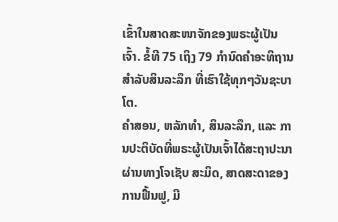ເຂົ້າໃນສາດສະໜາຈັກຂອງພຣະຜູ້ເປັນເຈົ້າ. ຂໍ້ທີ 75 ເຖິງ 79 ກຳນົດຄຳອະທິຖານສຳລັບສິນລະລຶກ ທີ່ເຮົາໃຊ້ທຸກໆວັນຊະບາໂຕ.
ຄຳສອນ, ຫລັກທຳ, ສິນລະລຶກ, ແລະ ການປະຕິບັດທີ່ພຣະຜູ້ເປັນເຈົ້າໄດ້ສະຖາປະນາຜ່ານທາງໂຈເຊັບ ສະມິດ, ສາດສະດາຂອງການຟື້ນຟູ, ມີ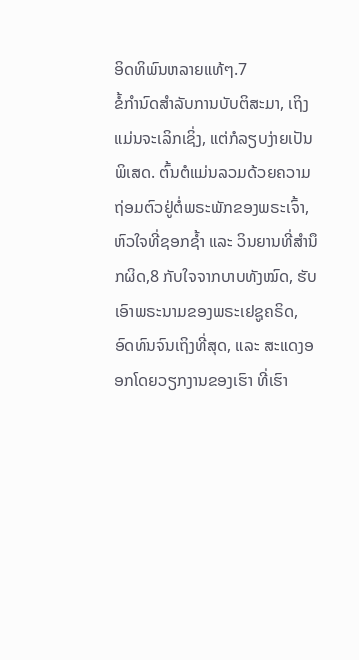ອິດທິພົນຫລາຍແທ້ໆ.7
ຂໍ້ກຳນົດສຳລັບການບັບຕິສະມາ, ເຖິງແມ່ນຈະເລິກເຊິ່ງ, ແຕ່ກໍລຽບງ່າຍເປັນພິເສດ. ຕົ້ນຕໍແມ່ນລວມດ້ວຍຄວາມຖ່ອມຕົວຢູ່ຕໍ່ພຣະພັກຂອງພຣະເຈົ້າ, ຫົວໃຈທີ່ຊອກຊ້ຳ ແລະ ວິນຍານທີ່ສຳນຶກຜິດ,8 ກັບໃຈຈາກບາບທັງໝົດ, ຮັບເອົາພຣະນາມຂອງພຣະເຢຊູຄຣິດ, ອົດທົນຈົນເຖິງທີ່ສຸດ, ແລະ ສະແດງອອກໂດຍວຽກງານຂອງເຮົາ ທີ່ເຮົາ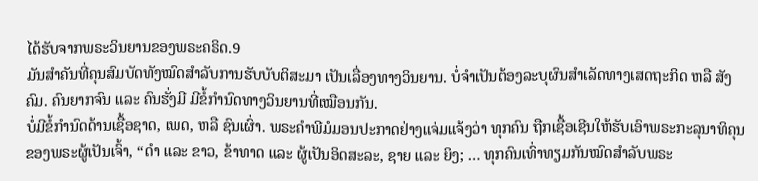ໄດ້ຮັບຈາກພຣະວິນຍານຂອງພຣະຄຣິດ.9
ມັນສຳຄັນທີ່ຄຸນສົມບັດທັງໝົດສຳລັບການຮັບບັບຕິສະມາ ເປັນເລື່ອງທາງວິນຍານ. ບໍ່ຈຳເປັນຕ້ອງລະບຸຜົນສຳເລັດທາງເສດຖະກິດ ຫລື ສັງຄົມ. ຄົນຍາກຈົນ ແລະ ຄົນຮັ່ງມີ ມີຂໍ້ກຳນົດທາງວິນຍານທີ່ເໝືອນກັນ.
ບໍ່ມີຂໍ້ກຳນົດດ້ານເຊື້ອຊາດ, ເພດ, ຫລື ຊົນເຜົ່າ. ພຣະຄຳພີມໍມອນປະກາດຢ່າງແຈ່ມແຈ້ງວ່າ ທຸກຄົນ ຖືກເຊື້ອເຊີນໃຫ້ຮັບເອົາພຣະກະລຸນາທິຄຸນຂອງພຣະຜູ້ເປັນເຈົ້າ, “ດຳ ແລະ ຂາວ, ຂ້າທາດ ແລະ ຜູ້ເປັນອິດສະລະ, ຊາຍ ແລະ ຍິງ; … ທຸກຄົນເທົ່າທຽມກັນໝົດສຳລັບພຣະ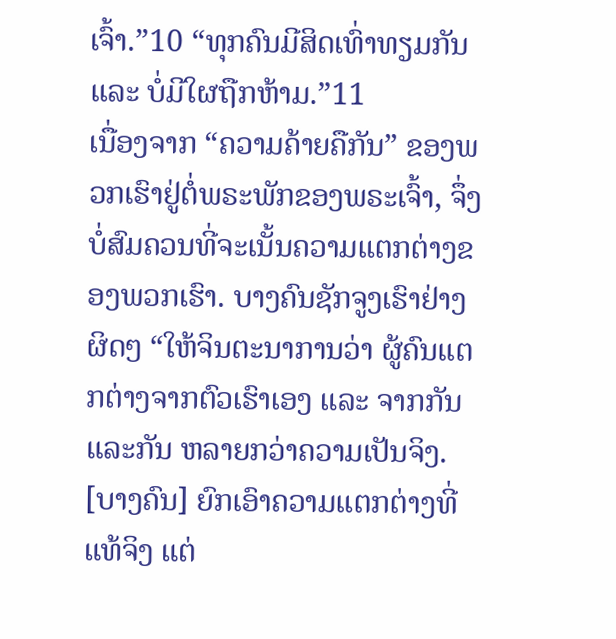ເຈົ້າ.”10 “ທຸກຄົນມີສິດເທົ່າທຽມກັນ ແລະ ບໍ່ມີໃຜຖືກຫ້າມ.”11
ເນື່ອງຈາກ “ຄວາມຄ້າຍຄືກັນ” ຂອງພວກເຮົາຢູ່ຕໍ່ພຣະພັກຂອງພຣະເຈົ້າ, ຈຶ່ງບໍ່ສົມຄວນທີ່ຈະເນັ້ນຄວາມແຕກຕ່າງຂອງພວກເຮົາ. ບາງຄົນຊັກຈູງເຮົາຢ່າງຜິດໆ “ໃຫ້ຈິນຕະນາການວ່າ ຜູ້ຄົນແຕກຕ່າງຈາກຕົວເຮົາເອງ ແລະ ຈາກກັນແລະກັນ ຫລາຍກວ່າຄວາມເປັນຈິງ. [ບາງຄົນ] ຍົກເອົາຄວາມແຕກຕ່າງທີ່ແທ້ຈິງ ແຕ່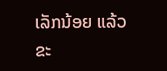ເລັກນ້ອຍ ແລ້ວຂະ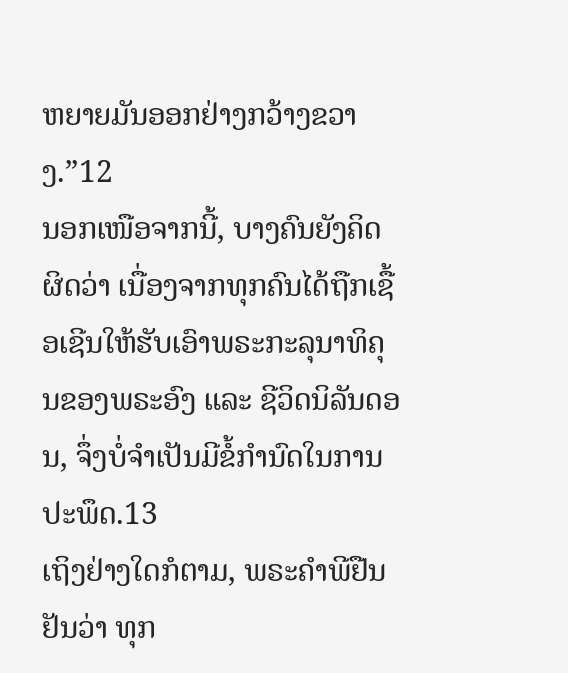ຫຍາຍມັນອອກຢ່າງກວ້າງຂວາງ.”12
ນອກເໜືອຈາກນີ້, ບາງຄົນຍັງຄິດຜິດວ່າ ເນື່ອງຈາກທຸກຄົນໄດ້ຖືກເຊື້ອເຊີນໃຫ້ຮັບເອົາພຣະກະລຸນາທິຄຸນຂອງພຣະອົງ ແລະ ຊີວິດນິລັນດອນ, ຈຶ່ງບໍ່ຈຳເປັນມີຂໍ້ກຳນົດໃນການປະພຶດ.13
ເຖິງຢ່າງໃດກໍຕາມ, ພຣະຄຳພີຢືນຢັນວ່າ ທຸກ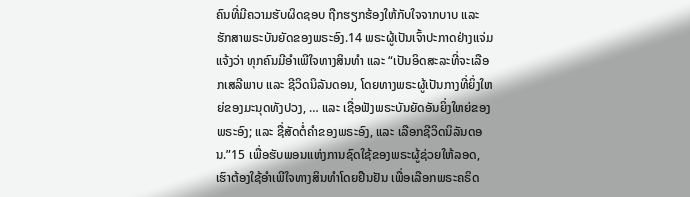ຄົນທີ່ມີຄວາມຮັບຜິດຊອບ ຖືກຮຽກຮ້ອງໃຫ້ກັບໃຈຈາກບາບ ແລະ ຮັກສາພຣະບັນຍັດຂອງພຣະອົງ.14 ພຣະຜູ້ເປັນເຈົ້າປະກາດຢ່າງແຈ່ມແຈ້ງວ່າ ທຸກຄົນມີອຳເພີໃຈທາງສິນທຳ ແລະ “ເປັນອິດສະລະທີ່ຈະເລືອກເສລີພາບ ແລະ ຊີວິດນິລັນດອນ, ໂດຍທາງພຣະຜູ້ເປັນກາງທີ່ຍິ່ງໃຫຍ່ຂອງມະນຸດທັງປວງ, … ແລະ ເຊື່ອຟັງພຣະບັນຍັດອັນຍິ່ງໃຫຍ່ຂອງພຣະອົງ; ແລະ ຊື່ສັດຕໍ່ຄຳຂອງພຣະອົງ, ແລະ ເລືອກຊີວິດນິລັນດອນ.”15 ເພື່ອຮັບພອນແຫ່ງການຊົດໃຊ້ຂອງພຣະຜູ້ຊ່ວຍໃຫ້ລອດ, ເຮົາຕ້ອງໃຊ້ອຳເພີໃຈທາງສິນທຳໂດຍຢືນຢັນ ເພື່ອເລືອກພຣະຄຣິດ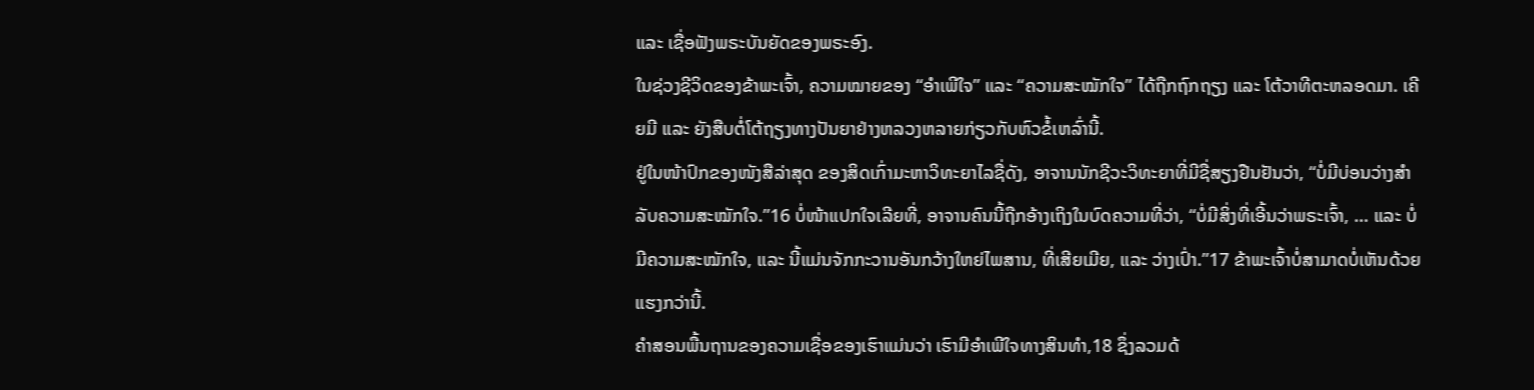ແລະ ເຊື່ອຟັງພຣະບັນຍັດຂອງພຣະອົງ.
ໃນຊ່ວງຊີວິດຂອງຂ້າພະເຈົ້າ, ຄວາມໝາຍຂອງ “ອຳເພີໃຈ” ແລະ “ຄວາມສະໝັກໃຈ” ໄດ້ຖືກຖົກຖຽງ ແລະ ໂຕ້ວາທີຕະຫລອດມາ. ເຄີຍມີ ແລະ ຍັງສືບຕໍ່ໂຕ້ຖຽງທາງປັນຍາຢ່າງຫລວງຫລາຍກ່ຽວກັບຫົວຂໍ້ເຫລົ່ານີ້.
ຢູ່ໃນໜ້າປົກຂອງໜັງສືລ່າສຸດ ຂອງສິດເກົ່າມະຫາວິທະຍາໄລຊື່ດັງ, ອາຈານນັກຊີວະວິທະຍາທີ່ມີຊື່ສຽງຢືນຢັນວ່າ, “ບໍ່ມີບ່ອນວ່າງສຳລັບຄວາມສະໝັກໃຈ.”16 ບໍ່ໜ້າແປກໃຈເລີຍທີ່, ອາຈານຄົນນີ້ຖືກອ້າງເຖິງໃນບົດຄວາມທີ່ວ່າ, “ບໍ່ມີສິ່ງທີ່ເອີ້ນວ່າພຣະເຈົ້າ, … ແລະ ບໍ່ມີຄວາມສະໝັກໃຈ, ແລະ ນີ້ແມ່ນຈັກກະວານອັນກວ້າງໃຫຍ່ໄພສານ, ທີ່ເສີຍເມີຍ, ແລະ ວ່າງເປົ່າ.”17 ຂ້າພະເຈົ້າບໍ່ສາມາດບໍ່ເຫັນດ້ວຍແຮງກວ່ານີ້.
ຄຳສອນພື້ນຖານຂອງຄວາມເຊື່ອຂອງເຮົາແມ່ນວ່າ ເຮົາມີອຳເພີໃຈທາງສິນທຳ,18 ຊຶ່ງລວມດ້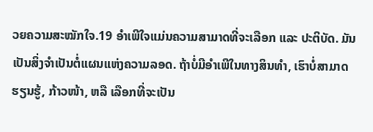ວຍຄວາມສະໝັກໃຈ.19 ອຳເພີໃຈແມ່ນຄວາມສາມາດທີ່ຈະເລືອກ ແລະ ປະຕິບັດ. ມັນເປັນສິ່ງຈຳເປັນຕໍ່ແຜນແຫ່ງຄວາມລອດ. ຖ້າບໍ່ມີອຳເພີໃນທາງສິນທຳ, ເຮົາບໍ່ສາມາດຮຽນຮູ້, ກ້າວໜ້າ, ຫລື ເລືອກທີ່ຈະເປັນ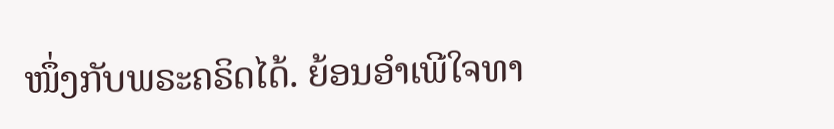ໜຶ່ງກັບພຣະຄຣິດໄດ້. ຍ້ອນອຳເພີໃຈທາ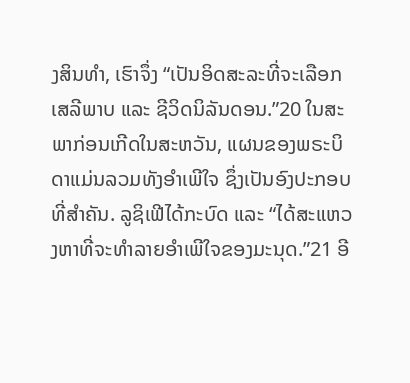ງສິນທຳ, ເຮົາຈຶ່ງ “ເປັນອິດສະລະທີ່ຈະເລືອກເສລີພາບ ແລະ ຊີວິດນິລັນດອນ.”20 ໃນສະພາກ່ອນເກີດໃນສະຫວັນ, ແຜນຂອງພຣະບິດາແມ່ນລວມທັງອຳເພີໃຈ ຊຶ່ງເປັນອົງປະກອບທີ່ສຳຄັນ. ລູຊິເຟີໄດ້ກະບົດ ແລະ “ໄດ້ສະແຫວງຫາທີ່ຈະທຳລາຍອຳເພີໃຈຂອງມະນຸດ.”21 ອີ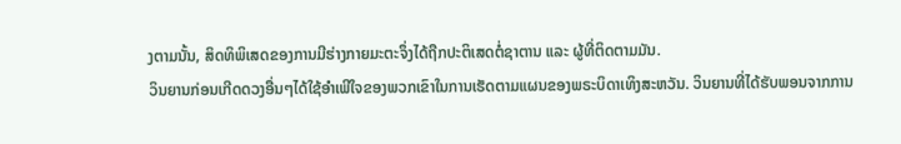ງຕາມນັ້ນ, ສິດທິພິເສດຂອງການມີຮ່າງກາຍມະຕະຈຶ່ງໄດ້ຖືກປະຕິເສດຕໍ່ຊາຕານ ແລະ ຜູ້ທີ່ຕິດຕາມມັນ.
ວິນຍານກ່ອນເກີດດວງອື່ນໆໄດ້ໃຊ້ອຳເພີໃຈຂອງພວກເຂົາໃນການເຮັດຕາມແຜນຂອງພຣະບິດາເທິງສະຫວັນ. ວິນຍານທີ່ໄດ້ຮັບພອນຈາກການ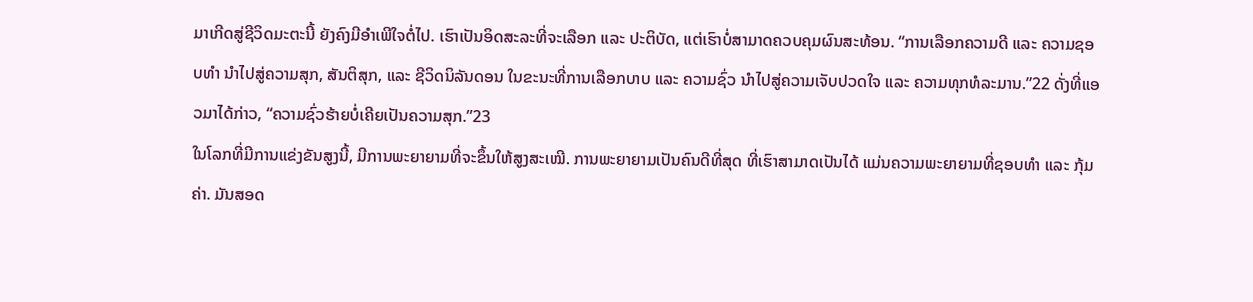ມາເກີດສູ່ຊີວິດມະຕະນີ້ ຍັງຄົງມີອຳເພີໃຈຕໍ່ໄປ. ເຮົາເປັນອິດສະລະທີ່ຈະເລືອກ ແລະ ປະຕິບັດ, ແຕ່ເຮົາບໍ່ສາມາດຄວບຄຸມຜົນສະທ້ອນ. “ການເລືອກຄວາມດີ ແລະ ຄວາມຊອບທຳ ນຳໄປສູ່ຄວາມສຸກ, ສັນຕິສຸກ, ແລະ ຊີວິດນິລັນດອນ ໃນຂະນະທີ່ການເລືອກບາບ ແລະ ຄວາມຊົ່ວ ນຳໄປສູ່ຄວາມເຈັບປວດໃຈ ແລະ ຄວາມທຸກທໍລະມານ.”22 ດັ່ງທີ່ແອວມາໄດ້ກ່າວ, “ຄວາມຊົ່ວຮ້າຍບໍ່ເຄີຍເປັນຄວາມສຸກ.”23
ໃນໂລກທີ່ມີການແຂ່ງຂັນສູງນີ້, ມີການພະຍາຍາມທີ່ຈະຂຶ້ນໃຫ້ສູງສະເໝີ. ການພະຍາຍາມເປັນຄົນດີທີ່ສຸດ ທີ່ເຮົາສາມາດເປັນໄດ້ ແມ່ນຄວາມພະຍາຍາມທີ່ຊອບທຳ ແລະ ກຸ້ມຄ່າ. ມັນສອດ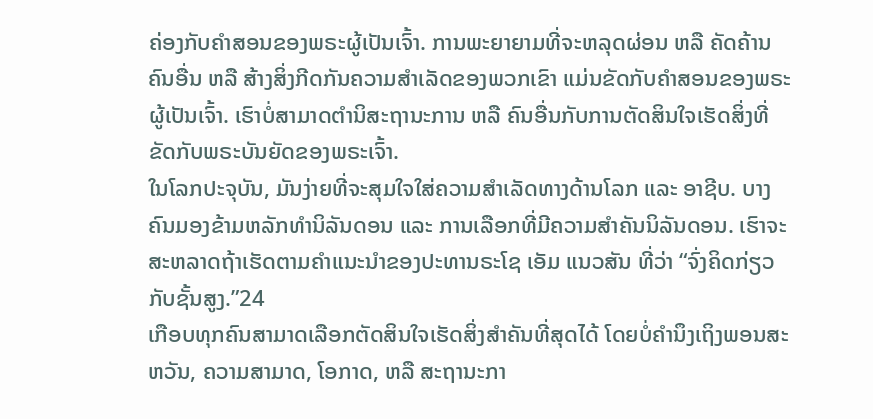ຄ່ອງກັບຄຳສອນຂອງພຣະຜູ້ເປັນເຈົ້າ. ການພະຍາຍາມທີ່ຈະຫລຸດຜ່ອນ ຫລື ຄັດຄ້ານຄົນອື່ນ ຫລື ສ້າງສິ່ງກີດກັນຄວາມສຳເລັດຂອງພວກເຂົາ ແມ່ນຂັດກັບຄຳສອນຂອງພຣະຜູ້ເປັນເຈົ້າ. ເຮົາບໍ່ສາມາດຕຳນິສະຖານະການ ຫລື ຄົນອື່ນກັບການຕັດສິນໃຈເຮັດສິ່ງທີ່ຂັດກັບພຣະບັນຍັດຂອງພຣະເຈົ້າ.
ໃນໂລກປະຈຸບັນ, ມັນງ່າຍທີ່ຈະສຸມໃຈໃສ່ຄວາມສຳເລັດທາງດ້ານໂລກ ແລະ ອາຊີບ. ບາງຄົນມອງຂ້າມຫລັກທຳນິລັນດອນ ແລະ ການເລືອກທີ່ມີຄວາມສຳຄັນນິລັນດອນ. ເຮົາຈະສະຫລາດຖ້າເຮັດຕາມຄຳແນະນຳຂອງປະທານຣະໂຊ ເອັມ ແນວສັນ ທີ່ວ່າ “ຈົ່ງຄິດກ່ຽວກັບຊັ້ນສູງ.”24
ເກືອບທຸກຄົນສາມາດເລືອກຕັດສິນໃຈເຮັດສິ່ງສຳຄັນທີ່ສຸດໄດ້ ໂດຍບໍ່ຄຳນຶງເຖິງພອນສະຫວັນ, ຄວາມສາມາດ, ໂອກາດ, ຫລື ສະຖານະກາ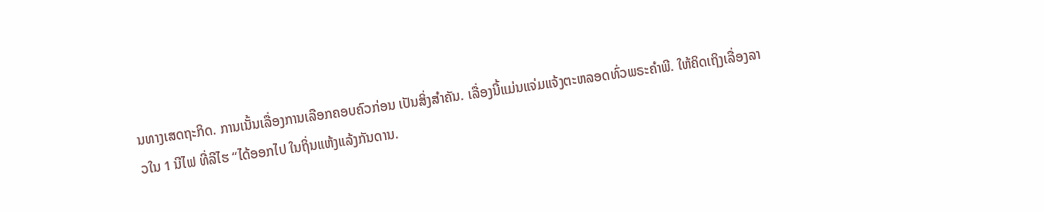ນທາງເສດຖະກິດ. ການເນັ້ນເລື່ອງການເລືອກຄອບຄົວກ່ອນ ເປັນສິ່ງສຳຄັນ. ເລື່ອງນີ້ແມ່ນແຈ່ມແຈ້ງຕະຫລອດທົ່ວພຣະຄຳພີ. ໃຫ້ຄິດເຖິງເລື່ອງລາວໃນ 1 ນີໄຟ ທີ່ລີໄຮ “ໄດ້ອອກໄປ ໃນຖິ່ນແຫ້ງແລ້ງກັນດານ.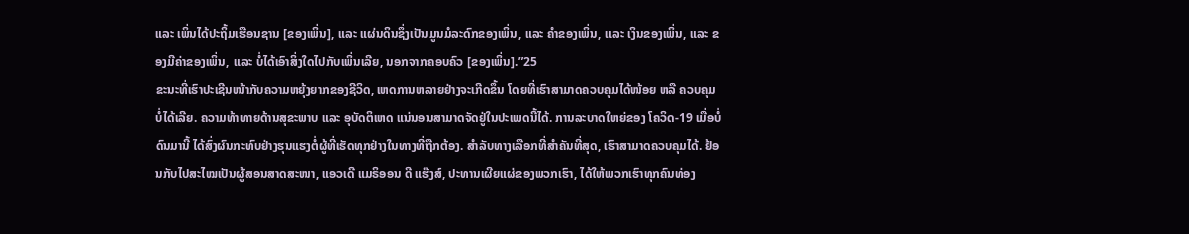ແລະ ເພິ່ນໄດ້ປະຖິ້ມເຮືອນຊານ [ຂອງເພິ່ນ], ແລະ ແຜ່ນດິນຊຶ່ງເປັນມູນມໍລະດົກຂອງເພິ່ນ, ແລະ ຄຳຂອງເພິ່ນ, ແລະ ເງິນຂອງເພິ່ນ, ແລະ ຂອງມີຄ່າຂອງເພິ່ນ, ແລະ ບໍ່ໄດ້ເອົາສິ່ງໃດໄປກັບເພິ່ນເລີຍ, ນອກຈາກຄອບຄົວ [ຂອງເພິ່ນ].”25
ຂະນະທີ່ເຮົາປະເຊີນໜ້າກັບຄວາມຫຍຸ້ງຍາກຂອງຊີວິດ, ເຫດການຫລາຍຢ່າງຈະເກີດຂຶ້ນ ໂດຍທີ່ເຮົາສາມາດຄວບຄຸມໄດ້ໜ້ອຍ ຫລື ຄວບຄຸມບໍ່ໄດ້ເລີຍ. ຄວາມທ້າທາຍດ້ານສຸຂະພາບ ແລະ ອຸບັດຕິເຫດ ແນ່ນອນສາມາດຈັດຢູ່ໃນປະເພດນີ້ໄດ້. ການລະບາດໃຫຍ່ຂອງ ໂຄວິດ-19 ເມື່ອບໍ່ດົນມານີ້ ໄດ້ສົ່ງຜົນກະທົບຢ່າງຮຸນແຮງຕໍ່ຜູ້ທີ່ເຮັດທຸກຢ່າງໃນທາງທີ່ຖືກຕ້ອງ. ສຳລັບທາງເລືອກທີ່ສຳຄັນທີ່ສຸດ, ເຮົາສາມາດຄວບຄຸມໄດ້. ຢ້ອນກັບໄປສະໄໝເປັນຜູ້ສອນສາດສະໜາ, ແອວເດີ ແມຣິອອນ ດີ ແຮ໊ງສ໌, ປະທານເຜີຍແຜ່ຂອງພວກເຮົາ, ໄດ້ໃຫ້ພວກເຮົາທຸກຄົນທ່ອງ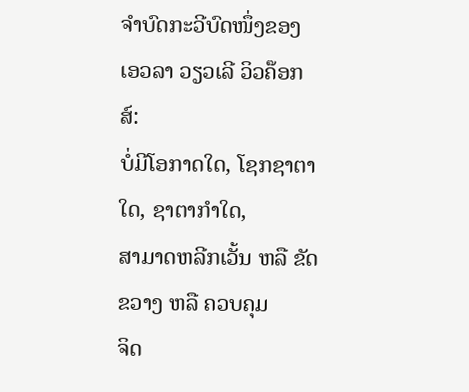ຈຳບົດກະວີບົດໜຶ່ງຂອງ ເອວລາ ວຽວເລີ ວິວຄ໊ອກສ໌:
ບໍ່ມີໂອກາດໃດ, ໂຊກຊາຕາໃດ, ຊາຕາກຳໃດ,
ສາມາດຫລີກເວັ້ນ ຫລື ຂັດຂວາງ ຫລື ຄວບຄຸມ
ຈິດ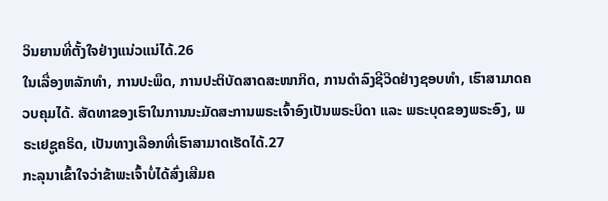ວິນຍານທີ່ຕັ້ງໃຈຢ່າງແນ່ວແນ່ໄດ້.26
ໃນເລື່ອງຫລັກທຳ, ການປະພຶດ, ການປະຕິບັດສາດສະໜາກິດ, ການດຳລົງຊີວິດຢ່າງຊອບທຳ, ເຮົາສາມາດຄວບຄຸມໄດ້. ສັດທາຂອງເຮົາໃນການນະມັດສະການພຣະເຈົ້າອົງເປັນພຣະບິດາ ແລະ ພຣະບຸດຂອງພຣະອົງ, ພຣະເຢຊູຄຣິດ, ເປັນທາງເລືອກທີ່ເຮົາສາມາດເຮັດໄດ້.27
ກະລຸນາເຂົ້າໃຈວ່າຂ້າພະເຈົ້າບໍ່ໄດ້ສົ່ງເສີມຄ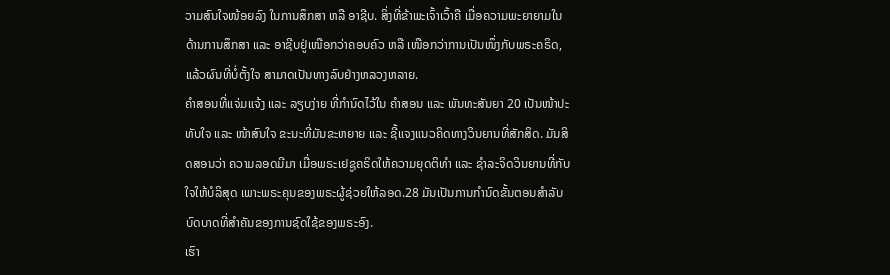ວາມສົນໃຈໜ້ອຍລົງ ໃນການສຶກສາ ຫລື ອາຊີບ. ສິ່ງທີ່ຂ້າພະເຈົ້າເວົ້າຄື ເມື່ອຄວາມພະຍາຍາມໃນດ້ານການສຶກສາ ແລະ ອາຊີບຢູ່ເໜືອກວ່າຄອບຄົວ ຫລື ເໜືອກວ່າການເປັນໜຶ່ງກັບພຣະຄຣິດ, ແລ້ວຜົນທີ່ບໍ່ຕັ້ງໃຈ ສາມາດເປັນທາງລົບຢ່າງຫລວງຫລາຍ.
ຄຳສອນທີ່ແຈ່ມແຈ້ງ ແລະ ລຽບງ່າຍ ທີ່ກຳນົດໄວ້ໃນ ຄຳສອນ ແລະ ພັນທະສັນຍາ 20 ເປັນໜ້າປະທັບໃຈ ແລະ ໜ້າສົນໃຈ ຂະນະທີ່ມັນຂະຫຍາຍ ແລະ ຊີ້ແຈງແນວຄິດທາງວິນຍານທີ່ສັກສິດ. ມັນສິດສອນວ່າ ຄວາມລອດມີມາ ເມື່ອພຣະເຢຊູຄຣິດໃຫ້ຄວາມຍຸດຕິທຳ ແລະ ຊຳລະຈິດວິນຍານທີ່ກັບໃຈໃຫ້ບໍລິສຸດ ເພາະພຣະຄຸນຂອງພຣະຜູ້ຊ່ວຍໃຫ້ລອດ.28 ມັນເປັນການກຳນົດຂັ້ນຕອນສຳລັບບົດບາດທີ່ສຳຄັນຂອງການຊົດໃຊ້ຂອງພຣະອົງ.
ເຮົາ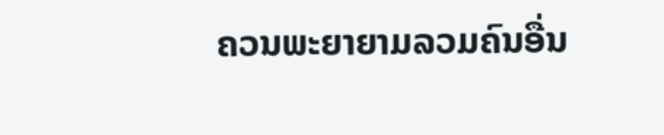ຄວນພະຍາຍາມລວມຄົນອື່ນ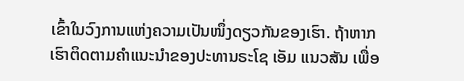ເຂົ້າໃນວົງການແຫ່ງຄວາມເປັນໜຶ່ງດຽວກັນຂອງເຮົາ. ຖ້າຫາກເຮົາຕິດຕາມຄຳແນະນຳຂອງປະທານຣະໂຊ ເອັມ ແນວສັນ ເພື່ອ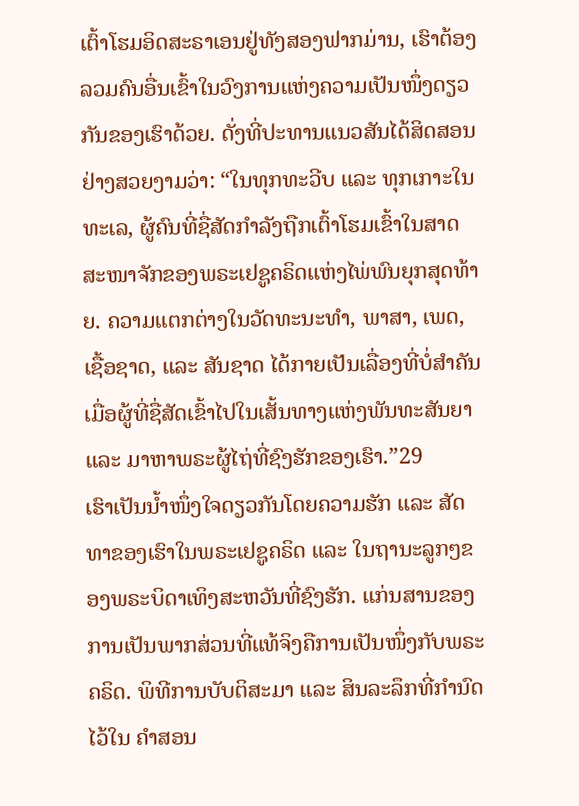ເຕົ້າໂຮມອິດສະຣາເອນຢູ່ທັງສອງຟາກມ່ານ, ເຮົາຕ້ອງລວມຄົນອື່ນເຂົ້າໃນວົງການແຫ່ງຄວາມເປັນໜຶ່ງດຽວກັນຂອງເຮົາດ້ວຍ. ດັ່ງທີ່ປະທານແນວສັນໄດ້ສິດສອນຢ່າງສວຍງາມວ່າ: “ໃນທຸກທະວີບ ແລະ ທຸກເກາະໃນທະເລ, ຜູ້ຄົນທີ່ຊື່ສັດກຳລັງຖືກເຕົ້າໂຮມເຂົ້າໃນສາດສະໜາຈັກຂອງພຣະເຢຊູຄຣິດແຫ່ງໄພ່ພົນຍຸກສຸດທ້າຍ. ຄວາມແຕກຕ່າງໃນວັດທະນະທຳ, ພາສາ, ເພດ, ເຊື້ອຊາດ, ແລະ ສັນຊາດ ໄດ້ກາຍເປັນເລື່ອງທີ່ບໍ່ສຳຄັນ ເມື່ອຜູ້ທີ່ຊື່ສັດເຂົ້າໄປໃນເສັ້ນທາງແຫ່ງພັນທະສັນຍາ ແລະ ມາຫາພຣະຜູ້ໄຖ່ທີ່ຊົງຮັກຂອງເຮົາ.”29
ເຮົາເປັນນ້ຳໜຶ່ງໃຈດຽວກັນໂດຍຄວາມຮັກ ແລະ ສັດທາຂອງເຮົາໃນພຣະເຢຊູຄຣິດ ແລະ ໃນຖານະລູກໆຂອງພຣະບິດາເທິງສະຫວັນທີ່ຊົງຮັກ. ແກ່ນສານຂອງການເປັນພາກສ່ວນທີ່ແທ້ຈິງຄືການເປັນໜຶ່ງກັບພຣະຄຣິດ. ພິທີການບັບຕິສະມາ ແລະ ສິນລະລຶກທີ່ກຳນົດໄວ້ໃນ ຄຳສອນ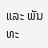ແລະ ພັນທະ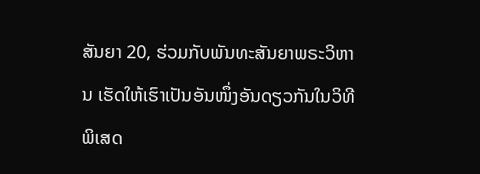ສັນຍາ 20, ຮ່ວມກັບພັນທະສັນຍາພຣະວິຫານ ເຮັດໃຫ້ເຮົາເປັນອັນໜຶ່ງອັນດຽວກັນໃນວິທີພິເສດ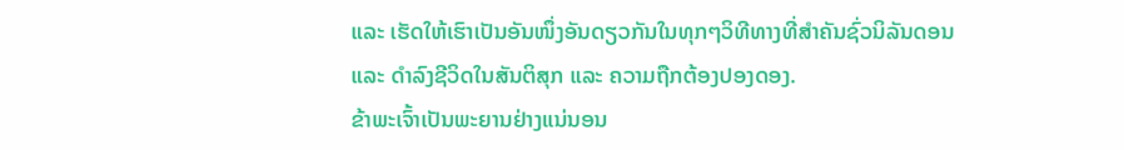ແລະ ເຮັດໃຫ້ເຮົາເປັນອັນໜຶ່ງອັນດຽວກັນໃນທຸກໆວິທີທາງທີ່ສຳຄັນຊົ່ວນິລັນດອນ ແລະ ດຳລົງຊີວິດໃນສັນຕິສຸກ ແລະ ຄວາມຖືກຕ້ອງປອງດອງ.
ຂ້າພະເຈົ້າເປັນພະຍານຢ່າງແນ່ນອນ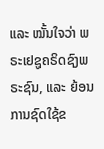ແລະ ໝັ້ນໃຈວ່າ ພຣະເຢຊູຄຣິດຊົງພຣະຊົນ, ແລະ ຍ້ອນການຊົດໃຊ້ຂ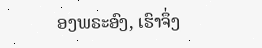ອງພຣະອົງ, ເຮົາຈຶ່ງ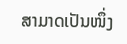ສາມາດເປັນໜຶ່ງ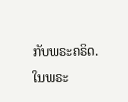ກັບພຣະຄຣິດ. ໃນພຣະ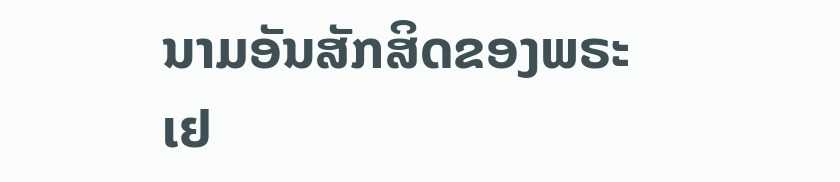ນາມອັນສັກສິດຂອງພຣະເຢ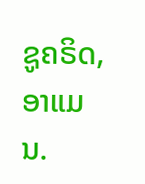ຊູຄຣິດ, ອາແມນ.